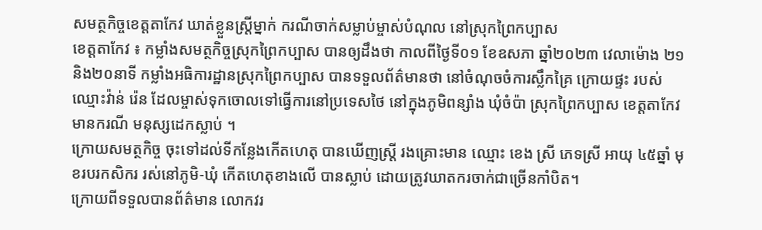សមត្ថកិច្ចខេត្តតាកែវ ឃាត់ខ្លួនស្ត្រីម្នាក់ ករណីចាក់សម្លាប់ម្ចាស់បំណុល នៅស្រុកព្រៃកប្បាស
ខេត្តតាកែវ ៖ កម្លាំងសមត្ថកិច្ចស្រុកព្រៃកប្បាស បានឲ្យដឹងថា កាលពីថ្ងៃទី០១ ខែឧសភា ឆ្នាំ២០២៣ វេលាម៉ោង ២១ និង២០នាទី កម្លាំងអធិការដ្ឋានស្រុកព្រៃកប្បាស បានទទួលព័ត៌មានថា នៅចំណុចចំការស្លឹកគ្រៃ ក្រោយផ្ទះ របស់ឈ្មោះវ៉ាន់ រ៉េន ដែលម្ចាស់ទុកចោលទៅធ្វើការនៅប្រទេសថៃ នៅក្នុងភូមិពន្សាំង ឃុំចំប៉ា ស្រុកព្រៃកប្បាស ខេត្តតាកែវ មានករណី មនុស្សដេកស្លាប់ ។
ក្រោយសមត្ថកិច្ច ចុះទៅដល់ទីកន្លែងកើតហេតុ បានឃើញស្រ្តី រងគ្រោះមាន ឈ្មោះ ខេង ស្រី ភេទស្រី អាយុ ៤៥ឆ្នាំ មុខរបរកសិករ រស់នៅភូមិ-ឃុំ កើតហេតុខាងលើ បានស្លាប់ ដោយត្រូវឃាតករចាក់ជាច្រើនកាំបិត។
ក្រោយពីទទួលបានព័ត៌មាន លោកវរ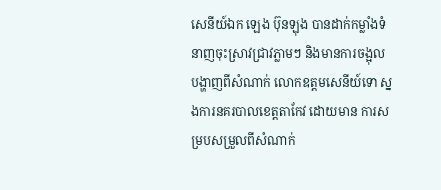សេនីយ៍ឯក ឡេង ប៊ុនឡុង បានដាក់កម្លាំងទំនាញចុះស្រាវជ្រាវភ្លាមៗ និងមានការចង្អុល បង្ហាញពីសំណាក់ លោកឧត្តមសេនីយ៍ទោ ស្នងការនគរបាលខេត្តតាកែវ ដោយមាន ការសម្របសម្រួលពីសំណាក់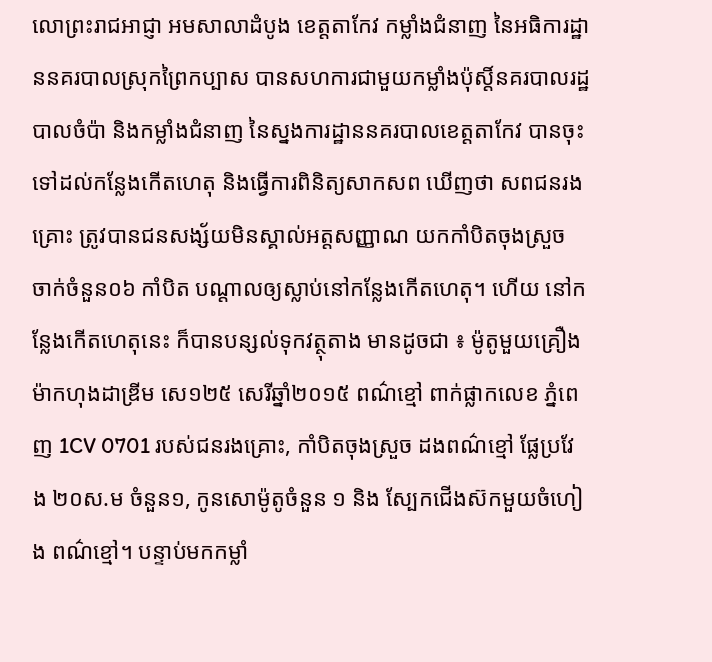លោព្រះរាជអាជ្ញា អមសាលាដំបូង ខេត្តតាកែវ កម្លាំងជំនាញ នៃអធិការដ្ឋាននគរបាលស្រុកព្រៃកប្បាស បានសហការជាមួយកម្លាំងប៉ុស្តិ៍នគរបាលរដ្ឋបាលចំប៉ា និងកម្លាំងជំនាញ នៃស្នងការដ្ឋាននគរបាលខេត្តតាកែវ បានចុះទៅដល់កន្លែងកើតហេតុ និងធ្វើការពិនិត្យសាកសព ឃើញថា សពជនរងគ្រោះ ត្រូវបានជនសង្ស័យមិនស្គាល់អត្តសញ្ញាណ យកកាំបិតចុងស្រួច ចាក់ចំនួន០៦ កាំបិត បណ្តាលឲ្យស្លាប់នៅកន្លែងកើតហេតុ។ ហើយ នៅកន្លែងកើតហេតុនេះ ក៏បានបន្សល់ទុកវត្ថុតាង មានដូចជា ៖ ម៉ូតូមួយគ្រឿង ម៉ាកហុងដាឌ្រីម សេ១២៥ សេរីឆ្នាំ២០១៥ ពណ៌ខ្មៅ ពាក់ផ្លាកលេខ ភ្នំពេញ 1CV 0701 របស់ជនរងគ្រោះ, កាំបិតចុងស្រួច ដងពណ៌ខ្មៅ ផ្លែប្រវែង ២០ស.ម ចំនួន១, កូនសោម៉ូតូចំនួន ១ និង ស្បែកជើងស៊កមួយចំហៀង ពណ៌ខ្មៅ។ បន្ទាប់មកកម្លាំ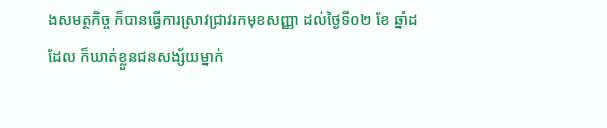ងសមត្ថកិច្ច ក៏បានធ្វើការស្រាវជ្រាវរកមុខសញ្ញា ដល់ថ្ងៃទី០២ ខែ ឆ្នាំដដែល ក៏ឃាត់ខ្លួនជនសង្ស័យម្នាក់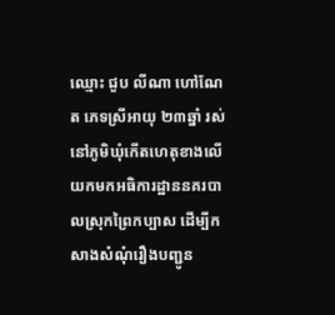ឈ្មោះ ជួប លីណា ហៅណែត ភេទស្រីអាយុ ២៣ឆ្នាំ រស់នៅភូមិឃុំកើតហេតុខាងលើ យកមកអធិការដ្ឋាននគរបាលស្រុកព្រៃកប្បាស ដើម្បីកសាងសំណុំរឿងបញ្ជូន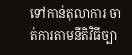ទៅកាន់តុលាការ ចាត់ការតាមនីតិវិធីច្បា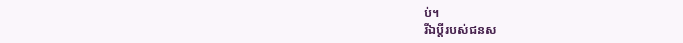ប់។
រីឯប្ដីរបស់ជនស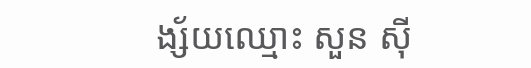ង្ស័យឈ្មោះ សួន ស៊ី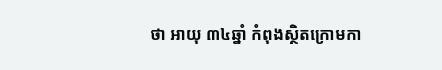ថា អាយុ ៣៤ឆ្នាំ កំពុងស្ថិតក្រោមកា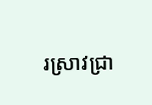រស្រាវជ្រា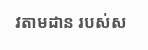វតាមដាន របស់ស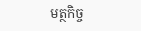មត្ថកិច្ច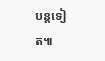បន្តទៀត៕